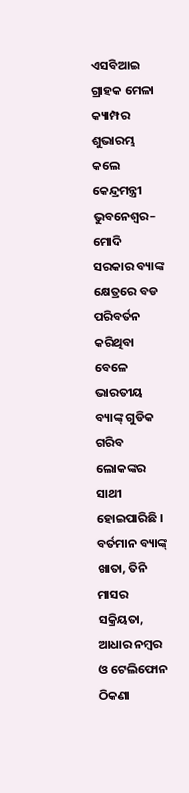ଏସବିଆଇ ଗ୍ରାହକ ମେଳା କ୍ୟାମ୍ପର ଶୁଭାରମ୍ଭ କଲେ କେନ୍ଦ୍ରମନ୍ତ୍ରୀ
ଭୁବନେଶ୍ୱର– ମୋଦି ସରକାର ବ୍ୟାଙ୍କ କ୍ଷେତ୍ରରେ ବଡ ପରିବର୍ତନ କରିଥିବା ବେଳେ ଭାରତୀୟ ବ୍ୟାଙ୍କ୍ ଗୁଡିକ ଗରିବ ଲୋକଙ୍କର ସାଥୀ ହୋଇପାରିଛି । ବର୍ତମାନ ବ୍ୟାଙ୍କ୍ ଖାତା, ତିନି ମାସର ସକ୍ରିୟତା, ଆଧାର ନମ୍ବର ଓ ଟେଲିଫୋନ ଠିକଣା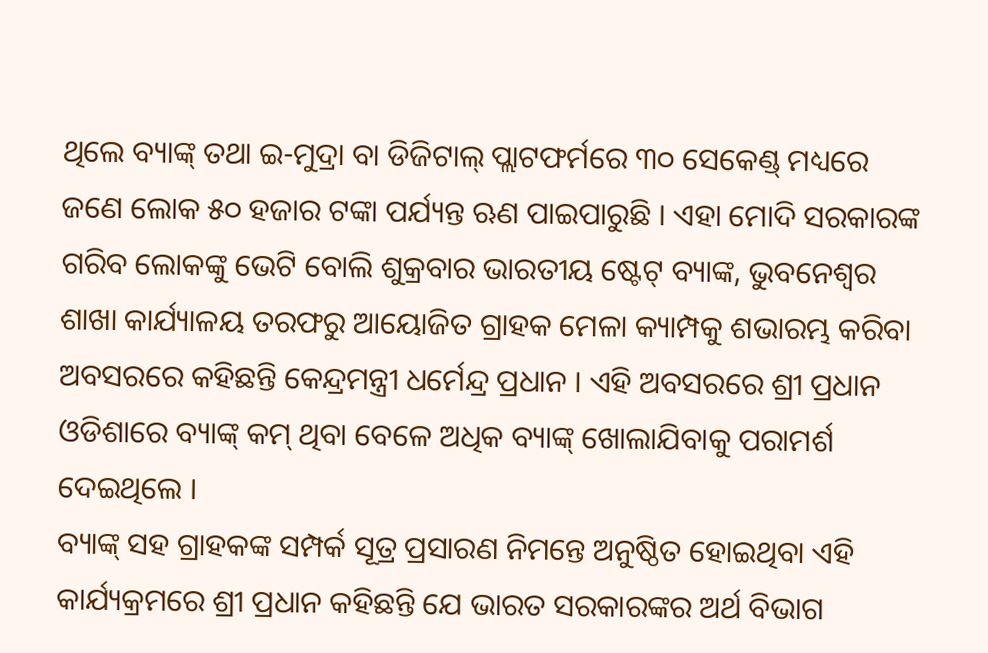ଥିଲେ ବ୍ୟାଙ୍କ୍ ତଥା ଇ-ମୁଦ୍ରା ବା ଡିଜିଟାଲ୍ ପ୍ଲାଟଫର୍ମରେ ୩୦ ସେକେଣ୍ଡ୍ ମଧ୍ୟରେ ଜଣେ ଲୋକ ୫୦ ହଜାର ଟଙ୍କା ପର୍ଯ୍ୟନ୍ତ ଋଣ ପାଇପାରୁଛି । ଏହା ମୋଦି ସରକାରଙ୍କ ଗରିବ ଲୋକଙ୍କୁ ଭେଟି ବୋଲି ଶୁକ୍ରବାର ଭାରତୀୟ ଷ୍ଟେଟ୍ ବ୍ୟାଙ୍କ, ଭୁବନେଶ୍ୱର ଶାଖା କାର୍ଯ୍ୟାଳୟ ତରଫରୁ ଆୟୋଜିତ ଗ୍ରାହକ ମେଳା କ୍ୟାମ୍ପକୁ ଶଭାରମ୍ଭ କରିବା ଅବସରରେ କହିଛନ୍ତି କେନ୍ଦ୍ରମନ୍ତ୍ରୀ ଧର୍ମେନ୍ଦ୍ର ପ୍ରଧାନ । ଏହି ଅବସରରେ ଶ୍ରୀ ପ୍ରଧାନ ଓଡିଶାରେ ବ୍ୟାଙ୍କ୍ କମ୍ ଥିବା ବେଳେ ଅଧିକ ବ୍ୟାଙ୍କ୍ ଖୋଲାଯିବାକୁ ପରାମର୍ଶ ଦେଇଥିଲେ ।
ବ୍ୟାଙ୍କ୍ ସହ ଗ୍ରାହକଙ୍କ ସମ୍ପର୍କ ସୂତ୍ର ପ୍ରସାରଣ ନିମନ୍ତେ ଅନୁଷ୍ଠିତ ହୋଇଥିବା ଏହି କାର୍ଯ୍ୟକ୍ରମରେ ଶ୍ରୀ ପ୍ରଧାନ କହିଛନ୍ତି ଯେ ଭାରତ ସରକାରଙ୍କର ଅର୍ଥ ବିଭାଗ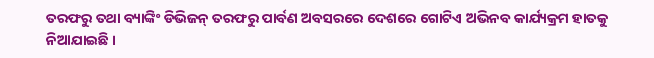ତରଫରୁ ତଥା ବ୍ୟାଙ୍କିଂ ଡିଭିଜନ୍ ତରଫରୁ ପାର୍ବଣ ଅବସରରେ ଦେଶରେ ଗୋଟିଏ ଅଭିନବ କାର୍ଯ୍ୟକ୍ରମ ହାତକୁ ନିଆଯାଇଛି ।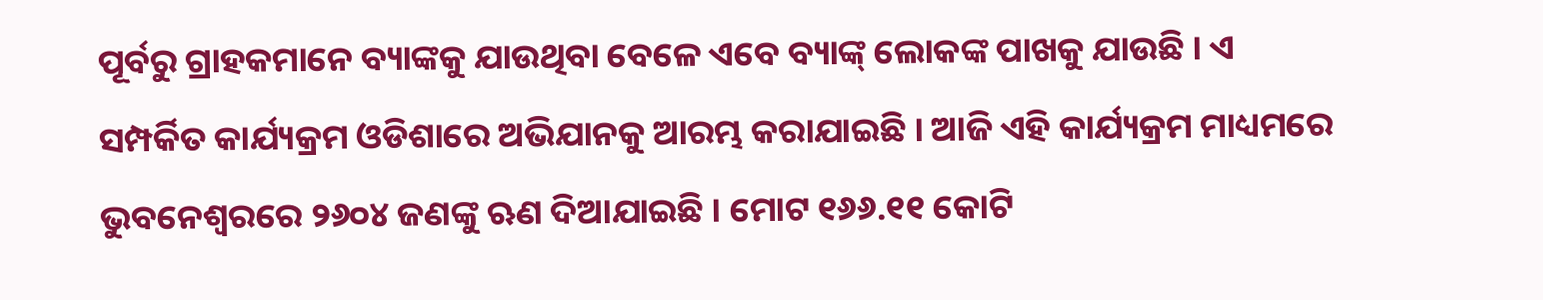ପୂର୍ବରୁ ଗ୍ରାହକମାନେ ବ୍ୟାଙ୍କକୁ ଯାଉଥିବା ବେଳେ ଏବେ ବ୍ୟାଙ୍କ୍ ଲୋକଙ୍କ ପାଖକୁ ଯାଉଛି । ଏ ସମ୍ପର୍କିତ କାର୍ଯ୍ୟକ୍ରମ ଓଡିଶାରେ ଅଭିଯାନକୁ ଆରମ୍ଭ କରାଯାଇଛି । ଆଜି ଏହି କାର୍ଯ୍ୟକ୍ରମ ମାଧ୍ୟମରେ ଭୁବନେଶ୍ୱରରେ ୨୬୦୪ ଜଣଙ୍କୁ ଋଣ ଦିଆଯାଇଛି । ମୋଟ ୧୬୬.୧୧ କୋଟି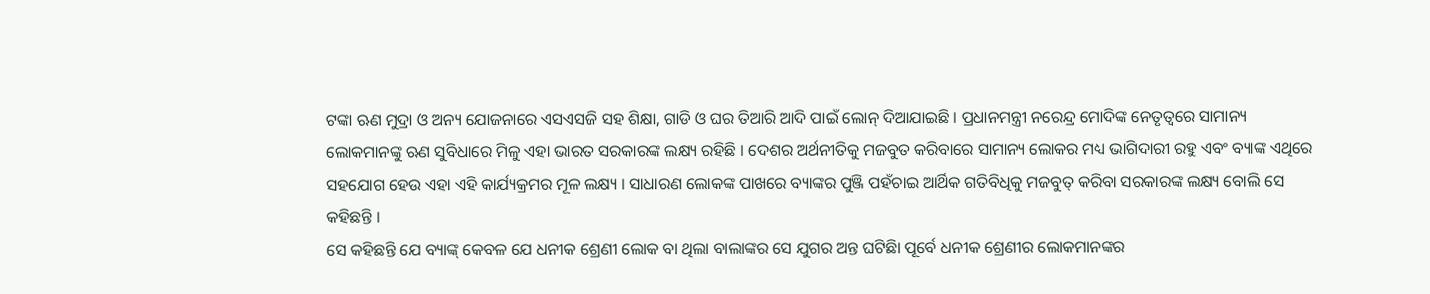ଟଙ୍କା ଋଣ ମୁଦ୍ରା ଓ ଅନ୍ୟ ଯୋଜନାରେ ଏସଏସଜି ସହ ଶିକ୍ଷା, ଗାଡି ଓ ଘର ତିଆରି ଆଦି ପାଇଁ ଲୋନ୍ ଦିଆଯାଇଛି । ପ୍ରଧାନମନ୍ତ୍ରୀ ନରେନ୍ଦ୍ର ମୋଦିଙ୍କ ନେତୃତ୍ୱରେ ସାମାନ୍ୟ ଲୋକମାନଙ୍କୁ ଋଣ ସୁବିଧାରେ ମିଳୁ ଏହା ଭାରତ ସରକାରଙ୍କ ଲକ୍ଷ୍ୟ ରହିଛି । ଦେଶର ଅର୍ଥନୀତିକୁ ମଜବୁତ କରିବାରେ ସାମାନ୍ୟ ଲୋକର ମଧ୍ୟ ଭାଗିଦାରୀ ରହୁ ଏବଂ ବ୍ୟାଙ୍କ ଏଥିରେ ସହଯୋଗ ହେଉ ଏହା ଏହି କାର୍ଯ୍ୟକ୍ରମର ମୂଳ ଲକ୍ଷ୍ୟ । ସାଧାରଣ ଲୋକଙ୍କ ପାଖରେ ବ୍ୟାଙ୍କର ପୁଞ୍ଜି ପହଁଚାଇ ଆର୍ଥିକ ଗତିବିଧିକୁ ମଜବୁତ୍ କରିବା ସରକାରଙ୍କ ଲକ୍ଷ୍ୟ ବୋଲି ସେ କହିଛନ୍ତି ।
ସେ କହିଛନ୍ତି ଯେ ବ୍ୟାଙ୍କ୍ କେବଳ ଯେ ଧନୀକ ଶ୍ରେଣୀ ଲୋକ ବା ଥିଲା ବାଲାଙ୍କର ସେ ଯୁଗର ଅନ୍ତ ଘଟିଛିା ପୂର୍ବେ ଧନୀକ ଶ୍ରେଣୀର ଲୋକମାନଙ୍କର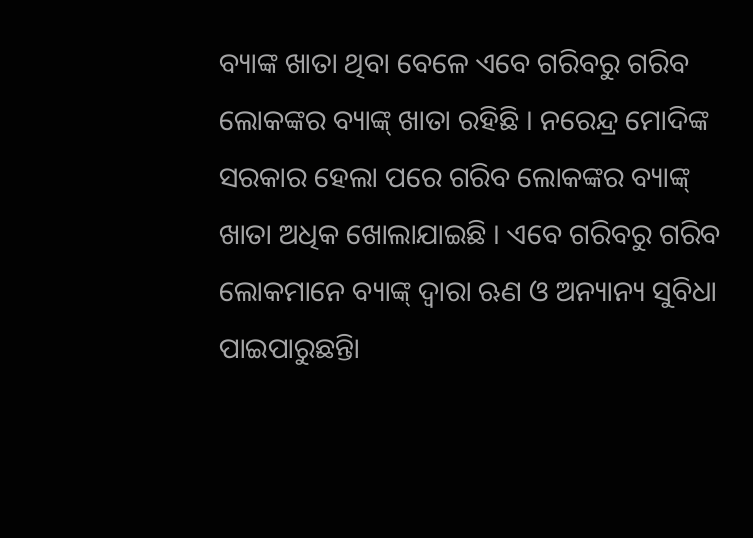ବ୍ୟାଙ୍କ ଖାତା ଥିବା ବେଳେ ଏବେ ଗରିବରୁ ଗରିବ ଲୋକଙ୍କର ବ୍ୟାଙ୍କ୍ ଖାତା ରହିଛି । ନରେନ୍ଦ୍ର ମୋଦିଙ୍କ ସରକାର ହେଲା ପରେ ଗରିବ ଲୋକଙ୍କର ବ୍ୟାଙ୍କ୍ ଖାତା ଅଧିକ ଖୋଲାଯାଇଛି । ଏବେ ଗରିବରୁ ଗରିବ ଲୋକମାନେ ବ୍ୟାଙ୍କ୍ ଦ୍ୱାରା ଋଣ ଓ ଅନ୍ୟାନ୍ୟ ସୁବିଧା ପାଇପାରୁଛନ୍ତିା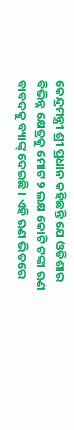କେନ୍ଦ୍ରମନ୍ତ୍ରୀ ଶ୍ରୀ ପ୍ରଧାନ କହିଛନ୍ତି ଯେ ଓଡିଶାର ବିଭିନ୍ନ କ୍ଷେତ୍ରକୁ ମୋଟ ୨ ଲକ୍ଷ କୋଟି ଟଙ୍କା ଋଣ ବାବଦକୁ ବ୍ୟାଙ୍କ୍ ଦେଇଛି । ଏହି ଋଣ ଭିତରେ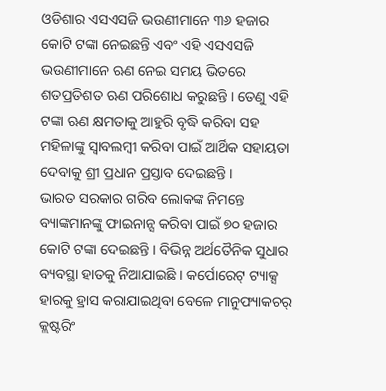ଓଡିଶାର ଏସଏସଜି ଭଉଣୀମାନେ ୩୬ ହଜାର କୋଟି ଟଙ୍କା ନେଇଛନ୍ତି ଏବଂ ଏହି ଏସଏସଜି ଭଉଣୀମାନେ ଋଣ ନେଇ ସମୟ ଭିତରେ ଶତପ୍ରତିଶତ ଋଣ ପରିଶୋଧ କରୁଛନ୍ତି । ତେଣୁ ଏହି ଟଙ୍କା ଋଣ କ୍ଷମତାକୁ ଆହୁରି ବୃଦ୍ଧି କରିବା ସହ ମହିଳାଙ୍କୁ ସ୍ୱାବଲମ୍ବୀ କରିବା ପାଇଁ ଆର୍ଥିକ ସହାୟତା ଦେବାକୁ ଶ୍ରୀ ପ୍ରଧାନ ପ୍ରସ୍ତାବ ଦେଇଛନ୍ତି ।
ଭାରତ ସରକାର ଗରିବ ଲୋକଙ୍କ ନିମନ୍ତେ ବ୍ୟାଙ୍କମାନଙ୍କୁ ଫାଇନାନ୍ସ କରିବା ପାଇଁ ୭୦ ହଜାର କୋଟି ଟଙ୍କା ଦେଇଛନ୍ତି । ବିଭିନ୍ନ ଅର୍ଥତୈନିକ ସୁଧାର ବ୍ୟବସ୍ଥା ହାତକୁ ନିଆଯାଇଛି । କର୍ପୋରେଟ୍ ଟ୍ୟାକ୍ସ ହାରକୁ ହ୍ରାସ କରାଯାଇଥିବା ବେଳେ ମାନୁଫ୍ୟାକଚର୍ କ୍ଲଷ୍ଟରିଂ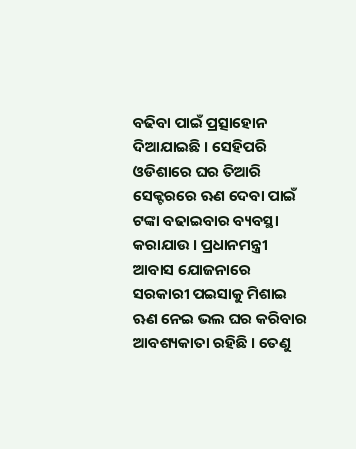ବଢିବା ପାଇଁ ପ୍ରତ୍ସାହୋନ ଦିଆଯାଇଛି । ସେହିପରି ଓଡିଶାରେ ଘର ତିଆରି ସେକ୍ଟରରେ ଋଣ ଦେବା ପାଇଁ ଟଙ୍କା ବଢାଇବାର ବ୍ୟବସ୍ଥା କରାଯାଉ । ପ୍ରଧାନମନ୍ତ୍ରୀ ଆବାସ ଯୋଜନାରେ ସରକାରୀ ପଇସାକୁ ମିଶାଇ ଋଣ ନେଇ ଭଲ ଘର କରିବାର ଆବଶ୍ୟକାତା ରହିଛି । ତେଣୁ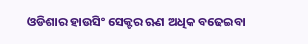ଓଡିଶାର ହାଉସିଂ ସେକ୍ଟର ଋଣ ଅଧିକ ବଢେଇବା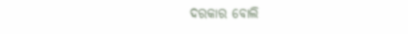ଦରକାର ବୋଲି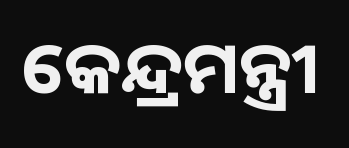କେନ୍ଦ୍ରମନ୍ତ୍ରୀ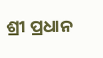ଶ୍ରୀ ପ୍ରଧାନ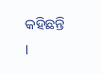କହିଛନ୍ତି ।